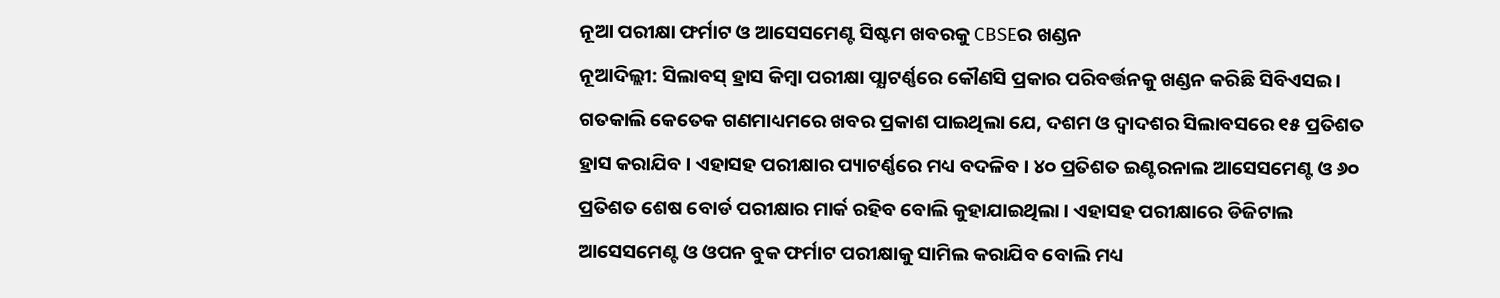ନୂଆ ପରୀକ୍ଷା ଫର୍ମାଟ ଓ ଆସେସମେଣ୍ଟ ସିଷ୍ଟମ ଖବରକୁ CBSEର ଖଣ୍ଡନ
ନୂଆଦିଲ୍ଲୀ: ସିଲାବସ୍ ହ୍ରାସ କିମ୍ଵା ପରୀକ୍ଷା ପ୍ଯାଟର୍ଣ୍ଣରେ କୌଣସି ପ୍ରକାର ପରିବର୍ତ୍ତନକୁ ଖଣ୍ଡନ କରିଛି ସିବିଏସଇ । ଗତକାଲି କେତେକ ଗଣମାଧ୍ୟମରେ ଖବର ପ୍ରକାଶ ପାଇଥିଲା ଯେ, ଦଶମ ଓ ଦ୍ଵାଦଶର ସିଲାବସରେ ୧୫ ପ୍ରତିଶତ ହ୍ରାସ କରାଯିବ । ଏହାସହ ପରୀକ୍ଷାର ପ୍ୟାଟର୍ଣ୍ଣରେ ମଧ୍ୟ ବଦଳିବ । ୪୦ ପ୍ରତିଶତ ଇଣ୍ଟରନାଲ ଆସେସମେଣ୍ଟ ଓ ୬୦ ପ୍ରତିଶତ ଶେଷ ବୋର୍ଡ ପରୀକ୍ଷାର ମାର୍କ ରହିବ ବୋଲି କୁହାଯାଇଥିଲା । ଏହାସହ ପରୀକ୍ଷାରେ ଡିଜିଟାଲ ଆସେସମେଣ୍ଟ ଓ ଓପନ ବୁକ ଫର୍ମାଟ ପରୀକ୍ଷାକୁ ସାମିଲ କରାଯିବ ବୋଲି ମଧ୍ୟ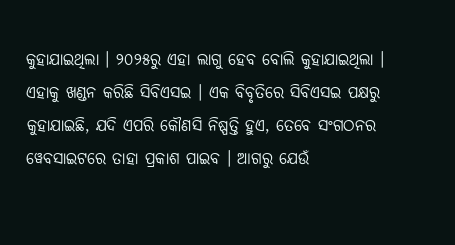କୁହାଯାଇଥିଲା । ୨୦୨୫ରୁ ଏହା ଲାଗୁ ହେବ ବୋଲି କୁହାଯାଇଥିଲା ।
ଏହାକୁ ଖଣ୍ଡନ କରିଛି ସିବିଏସଇ । ଏକ ବିବୃତିରେ ସିବିଏସଇ ପକ୍ଷରୁ କୁହାଯାଇଛି, ଯଦି ଏପରି କୌଣସି ନିଷ୍ପତ୍ତି ହୁଏ, ତେବେ ସଂଗଠନର ୱେବସାଇଟରେ ତାହା ପ୍ରକାଶ ପାଇବ । ଆଗରୁ ଯେଉଁ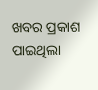ଖବର ପ୍ରକାଶ ପାଇଥିଲା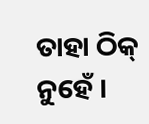ତାହା ଠିକ୍ ନୁହେଁ ।